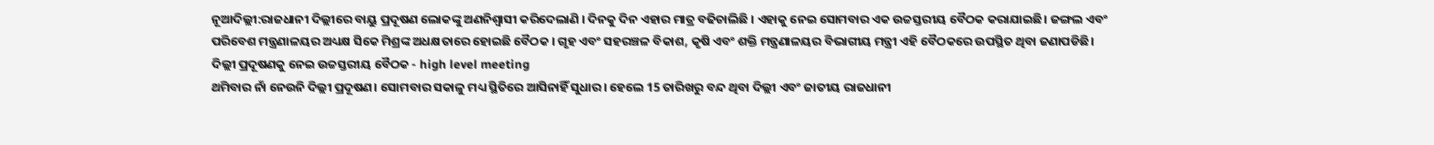ନୂଆଦିଲ୍ଲୀ:ରାଜଧାନୀ ଦିଲ୍ଲୀରେ ବାୟୁ ପ୍ରଦୂଷଣ ଲୋକଙ୍କୁ ଅଣନିଶ୍ବାସୀ କରିଦେଲାଣି । ଦିନକୁ ଦିନ ଏହାର ମାତ୍ର ବଢିଚାଲିଛି । ଏହାକୁ ନେଇ ସୋମବାର ଏକ ଉଚ୍ଚସ୍ତରୀୟ ବୈଠକ କରାଯାଇଛି। ଜଙ୍ଗଲ ଏବଂ ପରିବେଶ ମନ୍ତ୍ରଣାଳୟର ଅଧ୍ୟକ୍ଷ ସିକେ ମିଶ୍ରଙ୍କ ଅଧକ୍ଷତାରେ ହୋଇଛି ବୈଠକ । ଗୃହ ଏବଂ ସହରଞ୍ଚଳ ବିକାଶ, କୃଷି ଏବଂ ଶକ୍ତି ମନ୍ତ୍ରଣାଳୟର ବିଭାଗୀୟ ମନ୍ତ୍ରୀ ଏହି ବୈଠକରେ ଉପସ୍ଥିତ ଥିବା ଜଣାପଡିଛି।
ଦିଲ୍ଲୀ ପ୍ରଦୂଷଣକୁ ନେଇ ଉଚ୍ଚସ୍ତରୀୟ ବୈଠକ - high level meeting
ଥମିବାର ନାଁ ନେଉନି ଦିଲ୍ଲୀ ପ୍ରଦୂଷଣ। ସୋମବାର ସକାଳୁ ମଧ୍ୟ ସ୍ଥିତିରେ ଆସିନାହିଁ ସୁଧାର। ହେଲେ 15 ତାରିଖରୁ ବନ୍ଦ ଥିବା ଦିଲ୍ଲୀ ଏବଂ ଜାତୀୟ ରାଜଧାନୀ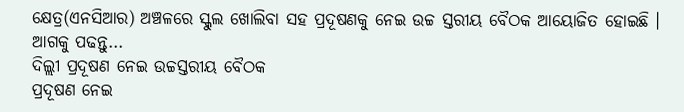କ୍ଷେତ୍ର(ଏନସିଆର) ଅଞ୍ଚଳରେ ସ୍କୁଲ ଖୋଲିବା ସହ ପ୍ରଦୂଷଣକୁ ନେଇ ଉଚ୍ଚ ସ୍ତରୀୟ ବୈଠକ ଆୟୋଜିତ ହୋଇଛି । ଆଗକୁ ପଢନ୍ତୁ...
ଦିଲ୍ଲୀ ପ୍ରଦୂଷଣ ନେଇ ଉଚ୍ଚସ୍ତରୀୟ ବୈଠକ
ପ୍ରଦୂଷଣ ନେଇ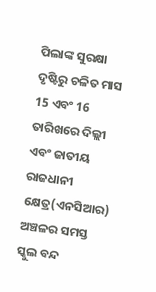ପିଲାଙ୍କ ସୁରକ୍ଷା ଦୃଷ୍ଟିରୁ ଚଳିତ ମାସ 15 ଏବଂ 16 ତାରିଖରେ ଦିଲ୍ଲୀ ଏବଂ ଜାତୀୟ ରାଜଧାନୀ କ୍ଷେତ୍ର(ଏନସିଆର) ଅଞ୍ଚଳର ସମସ୍ତ ସ୍କୁଲ ବନ୍ଦ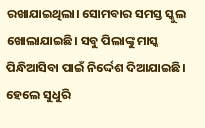ରଖାଯାଇଥିଲା। ସୋମବାର ସମସ୍ତ ସ୍କୁଲ ଖୋଲାଯାଇଛି। ସବୁ ପିଲାଙ୍କୁ ମାସ୍କ ପିନ୍ଧିଆସିବା ପାଇଁ ନିର୍ଦ୍ଦେଶ ଦିଆଯାଇଛି। ହେଲେ ସୁଧୁରି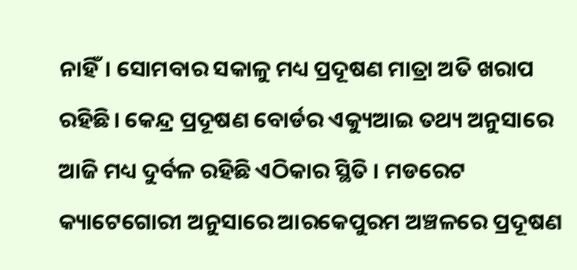ନାହିଁ। ସୋମବାର ସକାଳୁ ମଧ୍ୟ ପ୍ରଦୂଷଣ ମାତ୍ରା ଅତି ଖରାପ ରହିଛି। କେନ୍ଦ୍ର ପ୍ରଦୂଷଣ ବୋର୍ଡର ଏକ୍ୟୁଆଇ ତଥ୍ୟ ଅନୁସାରେ ଆଜି ମଧ୍ୟ ଦୁର୍ବଳ ରହିଛି ଏଠିକାର ସ୍ଥିତି । ମଡରେଟ କ୍ୟାଟେଗୋରୀ ଅନୁସାରେ ଆରକେପୁରମ ଅଞ୍ଚଳରେ ପ୍ରଦୂଷଣ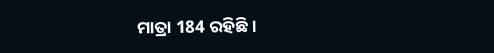ମାତ୍ରା 184 ରହିଛି ।